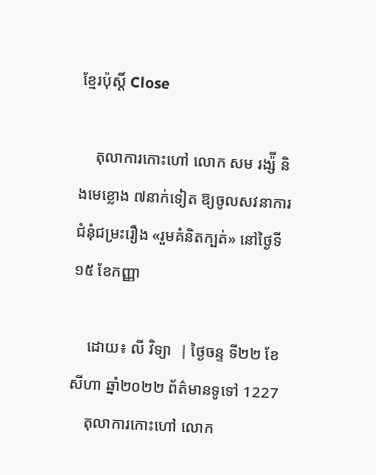ខ្មែរប៉ុស្ដិ៍ Close

    តុលាការកោះហៅ លោក សម រង្ស៉ី និងមេខ្លោង ៧នាក់ទៀត ឱ្យចូលសវនាការជំនុំជម្រះរឿង «រួមគំនិតក្បត់» នៅថ្ងៃទី១៥ ខែកញ្ញា

    ដោយ៖ លី វិទ្យា  | ថ្ងៃចន្ទ ទី២២ ខែសីហា ឆ្នាំ២០២២ ព័ត៌មានទូទៅ 1227
    តុលាការកោះហៅ លោក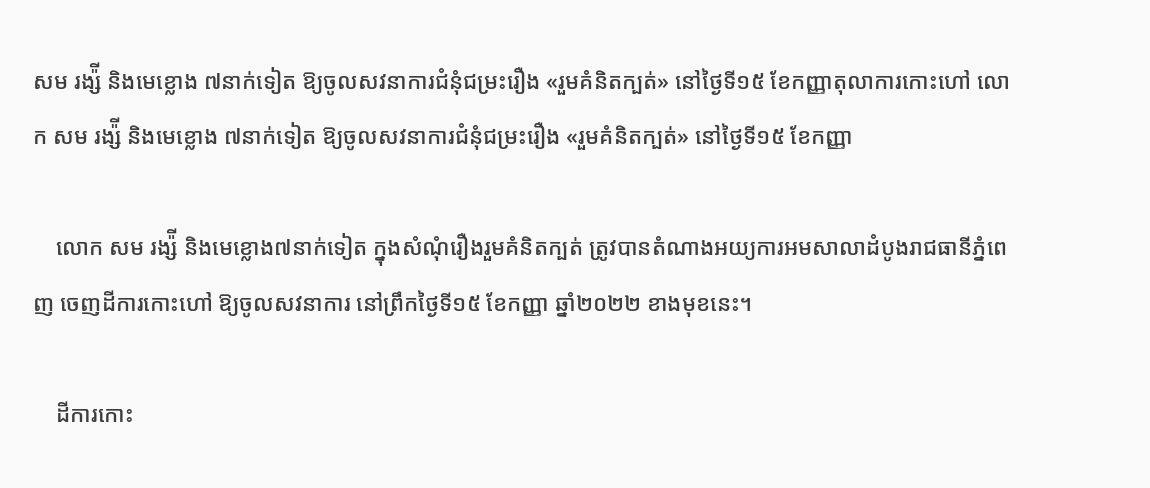សម រង្ស៉ី និងមេខ្លោង ៧នាក់ទៀត ឱ្យចូលសវនាការជំនុំជម្រះរឿង «រួមគំនិតក្បត់» នៅថ្ងៃទី១៥ ខែកញ្ញាតុលាការកោះហៅ លោក សម រង្ស៉ី និងមេខ្លោង ៧នាក់ទៀត ឱ្យចូលសវនាការជំនុំជម្រះរឿង «រួមគំនិតក្បត់» នៅថ្ងៃទី១៥ ខែកញ្ញា

    លោក សម រង្ស៉ី និងមេខ្លោង៧នាក់ទៀត ក្នុងសំណុំរឿងរួមគំនិតក្បត់ ត្រូវបានតំណាងអយ្យការអមសាលាដំបូងរាជធានីភ្នំពេញ ចេញដីការកោះហៅ ឱ្យចូលសវនាការ នៅព្រឹកថ្ងៃទី១៥ ខែកញ្ញា ឆ្នាំ២០២២ ខាងមុខនេះ។

    ដីការកោះ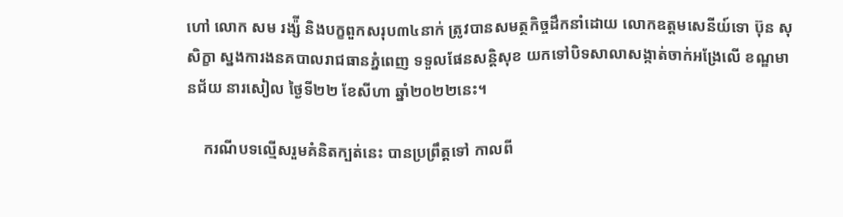ហៅ លោក សម រង្ស៉ី និងបក្ខពួកសរុប៣៤នាក់ ត្រូវបានសមត្ថកិច្ចដឹកនាំដោយ លោកឧត្តមសេនីយ៍ទោ ប៊ុន សុសិក្ខា ស្នងការងនគបាលរាជធានភ្នំពេញ ទទួលផែនសន្តិសុខ យកទៅបិទសាលាសង្កាត់ចាក់អង្រែលើ ខណ្ឌមានជ័យ នារសៀល ថ្ងៃទី២២ ខែសីហា ឆ្នាំ២០២២នេះ។

    ករណីបទល្មើសរួមគំនិតក្បត់នេះ បានប្រព្រឹត្តទៅ កាលពី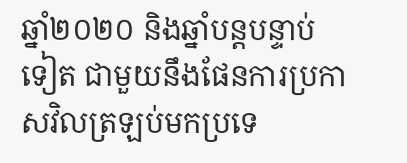ឆ្នាំ២០២០ និងឆ្នាំបន្តបន្ទាប់ទៀត ជាមួយនឹងផែនការប្រកាសវិលត្រឡប់មកប្រទេ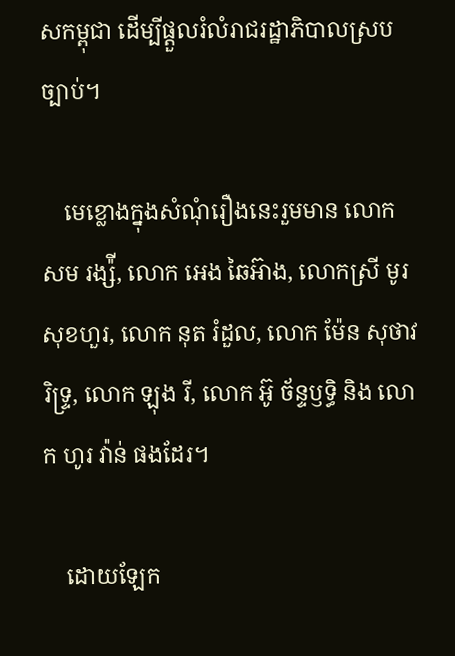សកម្ពុជា ដើម្បីផ្តួលរំលំរាជរដ្ឋាភិបាលស្របច្បាប់។

    មេខ្លោងក្នុងសំណុំរឿងនេះរួមមាន លោក សម រង្ស៉ី, លោក អេង ឆៃអ៊ាង, លោកស្រី មូរ សុខហួរ, លោក នុត រំដួល, លោក ម៉ែន សុថាវរិទ្ទ្រ, លោក ឡុង រី, លោក អ៊ូ ច័ន្ទឫទ្ធិ និង លោក ហូរ វ៉ាន់ ផងដែរ។

    ដោយឡែក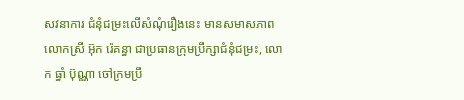សវនាការ ជំនុំជម្រះលើសំណុំរឿងនេះ មានសមាសភាព លោកស្រី អ៊ុក រ៉េគន្ធា ជាប្រធានក្រុមប្រឹក្សាជំនុំជម្រះ, លោក ធ្ធាំ ប៊ុណ្ណា ចៅក្រមប្រឹ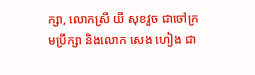ក្សា, លោកស្រី យី សុខវួច ជាចៅក្រមប្រឹក្សា និងលោក សេង ហៀង ជា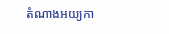តំណាងអយ្យកា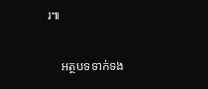រ៕

    អត្ថបទទាក់ទង